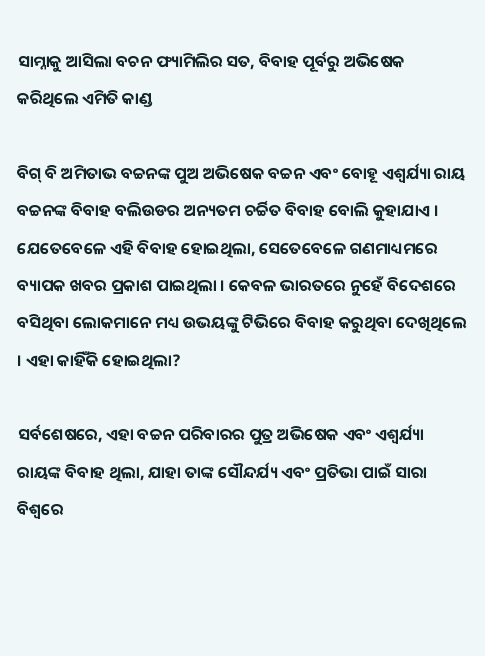ସାମ୍ନାକୁ ଆସିଲା ବଚନ ଫ୍ୟାମିଲିର ସତ, ବିବାହ ପୂର୍ବରୁ ଅଭିଷେକ କରିଥିଲେ ଏମିତି କାଣ୍ଡ

ବିଗ୍ ବି ଅମିତାଭ ବଚ୍ଚନଙ୍କ ପୁଅ ଅଭିଷେକ ବଚ୍ଚନ ଏବଂ ବୋହୂ ଏଶ୍ୱର୍ଯ୍ୟା ରାୟ ବଚ୍ଚନଙ୍କ ବିବାହ ବଲିଉଡର ଅନ୍ୟତମ ଚର୍ଚ୍ଚିତ ବିବାହ ବୋଲି କୁହାଯାଏ । ଯେତେବେଳେ ଏହି ବିବାହ ହୋଇଥିଲା, ସେତେବେଳେ ଗଣମାଧ୍ୟମରେ ବ୍ୟାପକ ଖବର ପ୍ରକାଶ ପାଇଥିଲା । କେବଳ ଭାରତରେ ନୁହେଁ ବିଦେଶରେ ବସିଥିବା ଲୋକମାନେ ମଧ୍ୟ ଉଭୟଙ୍କୁ ଟିଭିରେ ବିବାହ କରୁଥିବା ଦେଖିଥିଲେ । ଏହା କାହିଁକି ହୋଇଥିଲା?

ସର୍ବଶେଷରେ, ଏହା ବଚ୍ଚନ ପରିବାରର ପୁତ୍ର ଅଭିଷେକ ଏବଂ ଏଶ୍ୱର୍ଯ୍ୟା ରାୟଙ୍କ ବିବାହ ଥିଲା, ଯାହା ତାଙ୍କ ସୌନ୍ଦର୍ଯ୍ୟ ଏବଂ ପ୍ରତିଭା ପାଇଁ ସାରା ବିଶ୍ୱରେ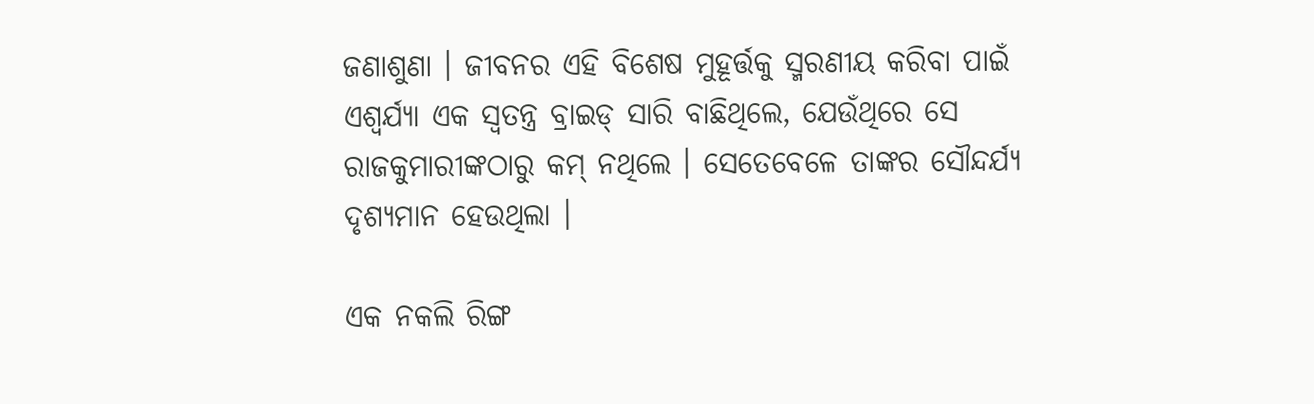ଜଣାଶୁଣା । ଜୀବନର ଏହି ବିଶେଷ ମୁହୂର୍ତ୍ତକୁ ସ୍ମରଣୀୟ କରିବା ପାଇଁ ଏଶ୍ୱର୍ଯ୍ୟା ଏକ ସ୍ୱତନ୍ତ୍ର ବ୍ରାଇଡ୍ ସାରି ବାଛିଥିଲେ, ଯେଉଁଥିରେ ସେ ରାଜକୁମାରୀଙ୍କଠାରୁ କମ୍ ନଥିଲେ । ସେତେବେଳେ ତାଙ୍କର ସୌନ୍ଦର୍ଯ୍ୟ ଦୃଶ୍ୟମାନ ହେଉଥିଲା ।

ଏକ ନକଲି ରିଙ୍ଗ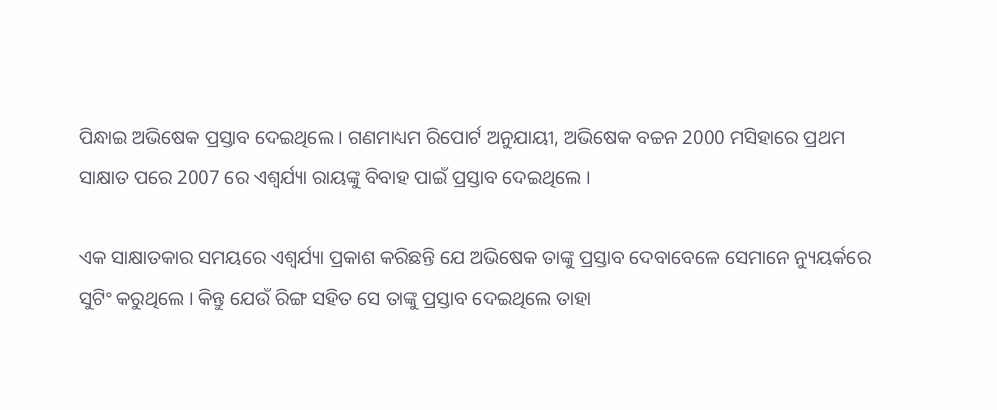ପିନ୍ଧାଇ ଅଭିଷେକ ପ୍ରସ୍ତାବ ଦେଇଥିଲେ । ଗଣମାଧ୍ୟମ ରିପୋର୍ଟ ଅନୁଯାୟୀ, ଅଭିଷେକ ବଚ୍ଚନ 2000 ମସିହାରେ ପ୍ରଥମ ସାକ୍ଷାତ ପରେ 2007 ରେ ଏଶ୍ୱର୍ଯ୍ୟା ରାୟଙ୍କୁ ବିବାହ ପାଇଁ ପ୍ରସ୍ତାବ ଦେଇଥିଲେ ।

ଏକ ସାକ୍ଷାତକାର ସମୟରେ ଏଶ୍ୱର୍ଯ୍ୟା ପ୍ରକାଶ କରିଛନ୍ତି ଯେ ଅଭିଷେକ ତାଙ୍କୁ ପ୍ରସ୍ତାବ ଦେବାବେଳେ ସେମାନେ ନ୍ୟୁୟର୍କରେ ସୁଟିଂ କରୁଥିଲେ । କିନ୍ତୁ ଯେଉଁ ରିଙ୍ଗ ସହିତ ସେ ତାଙ୍କୁ ପ୍ରସ୍ତାବ ଦେଇଥିଲେ ତାହା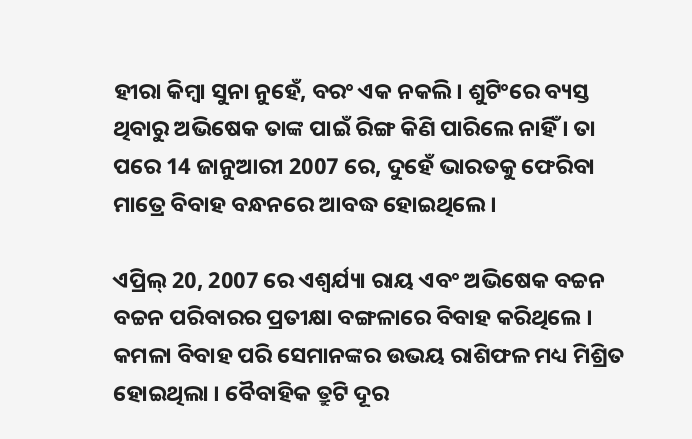ହୀରା କିମ୍ବା ସୁନା ନୁହେଁ, ବରଂ ଏକ ନକଲି । ଶୁଟିଂରେ ବ୍ୟସ୍ତ ଥିବାରୁ ଅଭିଷେକ ତାଙ୍କ ପାଇଁ ରିଙ୍ଗ କିଣି ପାରିଲେ ନାହିଁ । ତା ପରେ 14 ଜାନୁଆରୀ 2007 ରେ, ଦୁହେଁ ଭାରତକୁ ଫେରିବା ମାତ୍ରେ ବିବାହ ବନ୍ଧନରେ ଆବଦ୍ଧ ହୋଇଥିଲେ ।

ଏପ୍ରିଲ୍ 20, 2007 ରେ ଏଶ୍ୱର୍ଯ୍ୟା ରାୟ ଏବଂ ଅଭିଷେକ ବଚ୍ଚନ ବଚ୍ଚନ ପରିବାରର ପ୍ରତୀକ୍ଷା ବଙ୍ଗଳାରେ ବିବାହ କରିଥିଲେ । କମଳା ବିବାହ ପରି ସେମାନଙ୍କର ଉଭୟ ରାଶିଫଳ ମଧ୍ୟ ମିଶ୍ରିତ ହୋଇଥିଲା । ବୈବାହିକ ତ୍ରୁଟି ଦୂର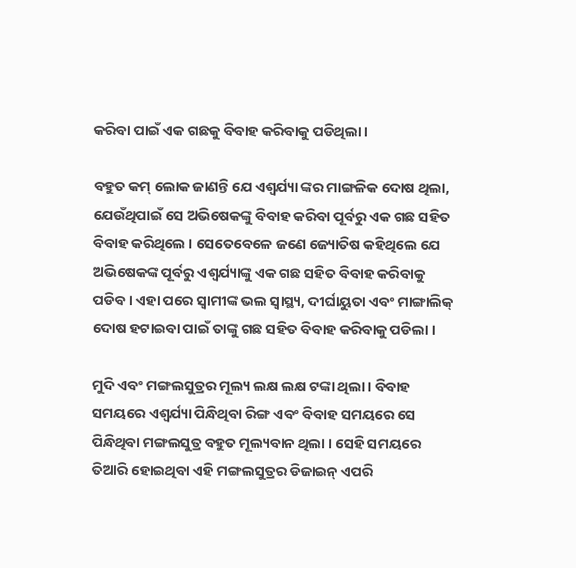କରିବା ପାଇଁ ଏକ ଗଛକୁ ବିବାହ କରିବାକୁ ପଡିଥିଲା ।

ବହୁତ କମ୍ ଲୋକ ଜାଣନ୍ତି ଯେ ଏଶ୍ୱର୍ଯ୍ୟା ଙ୍କର ମାଙ୍ଗଳିକ ଦୋଷ ଥିଲା, ଯେଉଁଥିପାଇଁ ସେ ଅଭିଷେକଙ୍କୁ ବିବାହ କରିବା ପୂର୍ବରୁ ଏକ ଗଛ ସହିତ ବିବାହ କରିଥିଲେ । ସେତେବେଳେ ଜଣେ ଜ୍ୟୋତିଷ କହିଥିଲେ ଯେ ଅଭିଷେକଙ୍କ ପୂର୍ବରୁ ଏଶ୍ୱର୍ଯ୍ୟାଙ୍କୁ ଏକ ଗଛ ସହିତ ବିବାହ କରିବାକୁ ପଡିବ । ଏହା ପରେ ସ୍ୱାମୀଙ୍କ ଭଲ ସ୍ୱାସ୍ଥ୍ୟ, ଦୀର୍ଘାୟୁତା ଏବଂ ମାଙ୍ଗାଲିକ୍ ଦୋଷ ହଟାଇବା ପାଇଁ ତାଙ୍କୁ ଗଛ ସହିତ ବିବାହ କରିବାକୁ ପଡିଲା ।

ମୁଦି ଏବଂ ମଙ୍ଗଲସୁତ୍ରର ମୂଲ୍ୟ ଲକ୍ଷ ଲକ୍ଷ ଟଙ୍କା ଥିଲା । ବିବାହ ସମୟରେ ଏଶ୍ୱର୍ଯ୍ୟା ପିନ୍ଧିଥିବା ରିଙ୍ଗ ଏବଂ ବିବାହ ସମୟରେ ସେ ପିନ୍ଧିଥିବା ମଙ୍ଗଲସୁତ୍ର ବହୁତ ମୂଲ୍ୟବାନ ଥିଲା । ସେହି ସମୟରେ ତିଆରି ହୋଇଥିବା ଏହି ମଙ୍ଗଲସୁତ୍ରର ଡିଜାଇନ୍ ଏପରି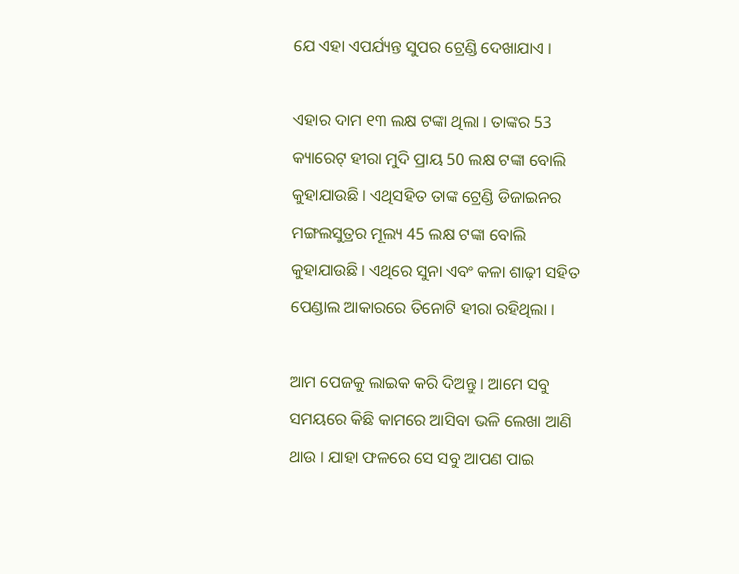ଯେ ଏହା ଏପର୍ଯ୍ୟନ୍ତ ସୁପର ଟ୍ରେଣ୍ଡି ଦେଖାଯାଏ ।

ଏହାର ଦାମ ୧୩ ଲକ୍ଷ ଟଙ୍କା ଥିଲା । ତାଙ୍କର 53 କ୍ୟାରେଟ୍ ହୀରା ମୁଦି ପ୍ରାୟ 50 ଲକ୍ଷ ଟଙ୍କା ବୋଲି କୁହାଯାଉଛି । ଏଥିସହିତ ତାଙ୍କ ଟ୍ରେଣ୍ଡି ଡିଜାଇନର ମଙ୍ଗଲସୁତ୍ରର ମୂଲ୍ୟ 45 ଲକ୍ଷ ଟଙ୍କା ବୋଲି କୁହାଯାଉଛି । ଏଥିରେ ସୁନା ଏବଂ କଳା ଶାଢ଼ୀ ସହିତ ପେଣ୍ଡାଲ ଆକାରରେ ତିନୋଟି ହୀରା ରହିଥିଲା ।

ଆମ ପେଜକୁ ଲାଇକ କରି ଦିଅନ୍ତୁ । ଆମେ ସବୁ ସମୟରେ କିଛି କାମରେ ଆସିବା ଭଳି ଲେଖା ଆଣି ଥାଉ । ଯାହା ଫଳରେ ସେ ସବୁ ଆପଣ ପାଇ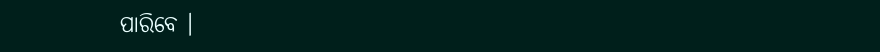ପାରିବେ ।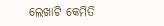ଲେଖାଟି କେମିତି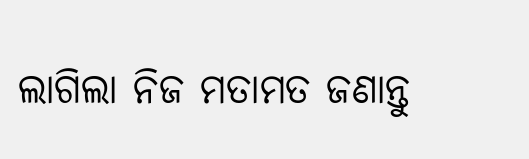ଲାଗିଲା ନିଜ ମତାମତ ଜଣାନ୍ତୁ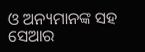ଓ ଅନ୍ୟମାନଙ୍କ ସହ ସେଆର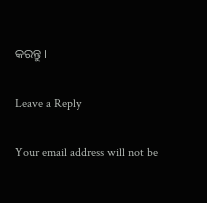କରନ୍ତୁ ।

Leave a Reply

Your email address will not be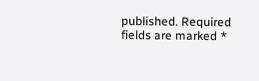published. Required fields are marked *